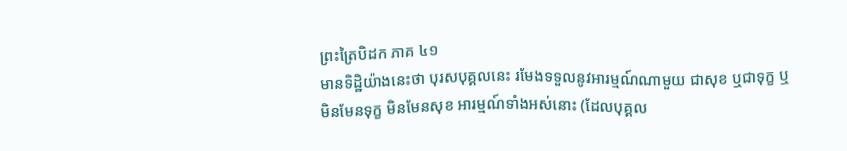ព្រះត្រៃបិដក ភាគ ៤១
មានទិដ្ឋិយ៉ាងនេះថា បុរសបុគ្គលនេះ រមែងទទួលនូវអារម្មណ៍ណាមួយ ជាសុខ ឬជាទុក្ខ ឬមិនមែនទុក្ខ មិនមែនសុខ អារម្មណ៍ទាំងអស់នោះ (ដែលបុគ្គល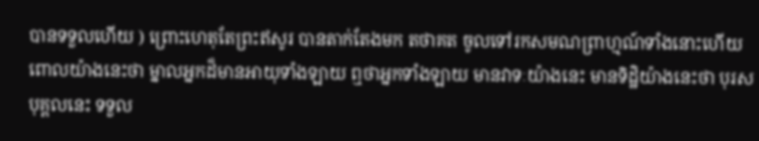បានទទួលហើយ ) ព្រោះហេតុតែព្រះឥសូរ បានតាក់តែងមក តថាគត ចូលទៅរកសមណព្រាហ្មណ៍ទាំងនោះហើយ ពោលយ៉ាងនេះថា ម្នាលអ្នកដ៏មានអាយុទាំងឡាយ ឮថាអ្នកទាំងឡាយ មានវាទៈយ៉ាងនេះ មានទិដ្ឋិយ៉ាងនេះថា បុរសបុគ្គលនេះ ទទួល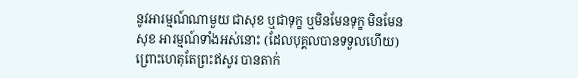នូវអារម្មណ៍ណាមួយ ជាសុខ ឬជាទុក្ខ ឬមិនមែនទុក្ខ មិនមែនសុខ អារម្មណ៍ទាំងអស់នោះ (ដែលបុគ្គលបានទទួលហើយ) ព្រោះហេតុតែព្រះឥសូរ បានតាក់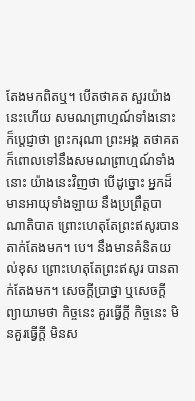តែងមកពិតឬ។ បើតថាគត សួរយ៉ាងនេះហើយ សមណព្រាហ្មណ៍ទាំងនោះ ក៏ប្ដេជ្ញាថា ព្រះករុណា ព្រះអង្គ តថាគត ក៏ពោលទៅនឹងសមណព្រាហ្មណ៍ទាំងនោះ យ៉ាងនេះវិញថា បើដូច្នោះ អ្នកដ៏មានអាយុទាំងឡាយ នឹងប្រព្រឹត្តបាណាតិបាត ព្រោះហេតុតែព្រះឥសូរបានតាក់តែងមក។ បេ។ នឹងមានគំនិតយល់ខុស ព្រោះហេតុតែព្រះឥសូរ បានតាក់តែងមក។ សេចក្ដីប្រាថ្នា ឬសេចក្ដីព្យាយាមថា កិច្ចនេះ គួរធ្វើក្ដី កិច្ចនេះ មិនគួរធ្វើក្ដី មិនស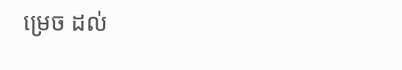ម្រេច ដល់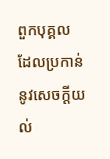ពួកបុគ្គល ដែលប្រកាន់នូវសេចក្ដីយល់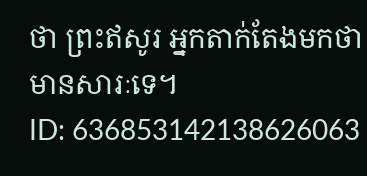ថា ព្រះឥសូរ អ្នកតាក់តែងមកថា មានសារៈទេ។
ID: 636853142138626063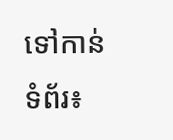ទៅកាន់ទំព័រ៖